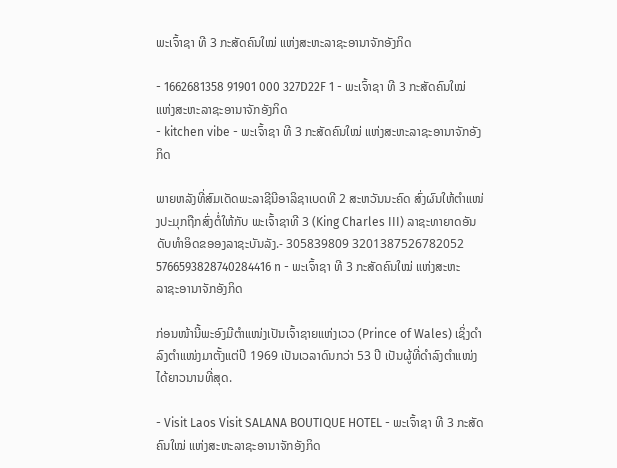ພະເຈົ້າຊາ ທີ 3 ກະສັດຄົນໃໝ່ ແຫ່ງສະຫະລາຊະອານາຈັກອັງກິດ

- 1662681358 91901 000 327D22F 1 - ພະເຈົ້າຊາ ທີ 3 ກະສັດຄົນໃໝ່ ແຫ່ງສະຫະລາຊະອານາຈັກອັງກິດ
- kitchen vibe - ພະເຈົ້າຊາ ທີ 3 ກະສັດຄົນໃໝ່ ແຫ່ງສະຫະລາຊະອານາຈັກອັງກິດ

ພາຍຫລັງທີ່ສົມເດັດພະລາຊີນີອາລິຊາເບດທີ 2 ສະຫວັນນະຄົດ ສົ່ງຜົນໃຫ້ຕໍາແໜ່ງປະມຸກຖືກສົ່ງຕໍ່ໃຫ້ກັບ ພະເຈົ້າຊາທີ 3 (King Charles III) ລາຊະທາຍາດອັນດັບທໍາອິດຂອອງລາຊະບັນລັງ.- 305839809 3201387526782052 5766593828740284416 n - ພະເຈົ້າຊາ ທີ 3 ກະສັດຄົນໃໝ່ ແຫ່ງສະຫະລາຊະອານາຈັກອັງກິດ

ກ່ອນໜ້ານີ້ພະອົງມີຕໍາແໜ່ງເປັນເຈົ້າຊາຍແຫ່ງເວວ (Prince of Wales) ເຊິ່ງດໍາລົງຕໍາແໜ່ງມາຕັ້ງແຕ່ປີ 1969 ເປັນເວລາດົນກວ່າ 53 ປີ ເປັນຜູ້ທີ່ດໍາລົງຕໍາແໜ່ງໄດ້ຍາວນານທີ່ສຸດ.

- Visit Laos Visit SALANA BOUTIQUE HOTEL - ພະເຈົ້າຊາ ທີ 3 ກະສັດຄົນໃໝ່ ແຫ່ງສະຫະລາຊະອານາຈັກອັງກິດ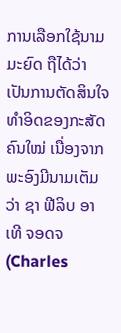ການເລືອກໃຊ້ນາມມະຍົດ ຖືໄດ້ວ່າເປັນການຕັດສິນໃຈທໍາອິດຂອງກະສັດຄົນໃໝ່ ເນື່ອງຈາກພະອົງມີນາມເຕັມວ່າ ຊາ ຟີລິບ ອາເທີ ຈອດຈ(Charles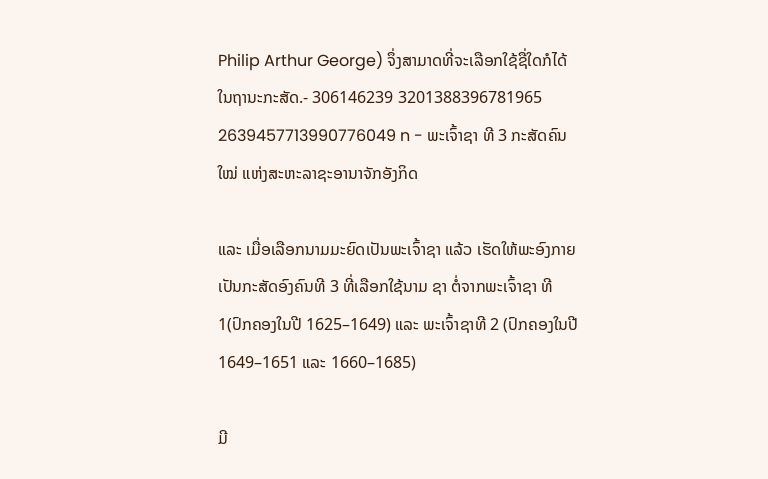Philip Arthur George) ຈຶ່ງສາມາດທີ່ຈະເລືອກໃຊ້ຊື່ໃດກໍໄດ້ໃນຖານະກະສັດ.- 306146239 3201388396781965 2639457713990776049 n - ພະເຈົ້າຊາ ທີ 3 ກະສັດຄົນໃໝ່ ແຫ່ງສະຫະລາຊະອານາຈັກອັງກິດ

ແລະ ເມື່ອເລືອກນາມມະຍົດເປັນພະເຈົ້າຊາ ແລ້ວ ເຮັດໃຫ້ພະອົງກາຍເປັນກະສັດອົງຄົນທີ 3 ທີ່ເລືອກໃຊ້ນາມ ຊາ ຕໍ່ຈາກພະເຈົ້າຊາ ທີ 1(ປົກຄອງໃນປີ 1625–1649) ແລະ ພະເຈົ້າຊາທີ 2 (ປົກຄອງໃນປີ 1649–1651 ແລະ 1660–1685)

ມີ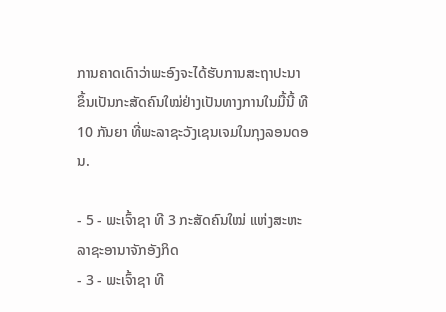ການຄາດເດົາວ່າພະອົງຈະໄດ້ຮັບການສະຖາປະນາຂຶ້ນເປັນກະສັດຄົນໃໝ່ຢ່າງເປັນທາງການໃນມື້ນີ້ ທີ 10 ກັນຍາ ທີ່ພະລາຊະວັງເຊນເຈມໃນກຸງລອນດອນ.

- 5 - ພະເຈົ້າຊາ ທີ 3 ກະສັດຄົນໃໝ່ ແຫ່ງສະຫະລາຊະອານາຈັກອັງກິດ
- 3 - ພະເຈົ້າຊາ ທີ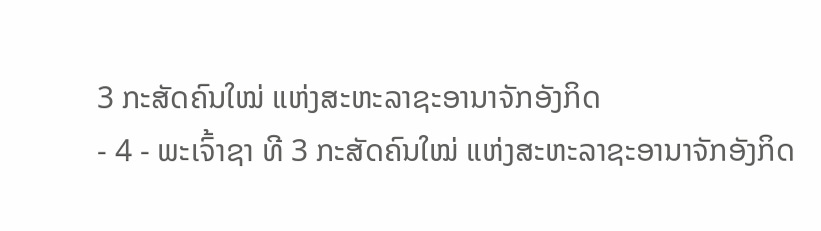3 ກະສັດຄົນໃໝ່ ແຫ່ງສະຫະລາຊະອານາຈັກອັງກິດ
- 4 - ພະເຈົ້າຊາ ທີ 3 ກະສັດຄົນໃໝ່ ແຫ່ງສະຫະລາຊະອານາຈັກອັງກິດ